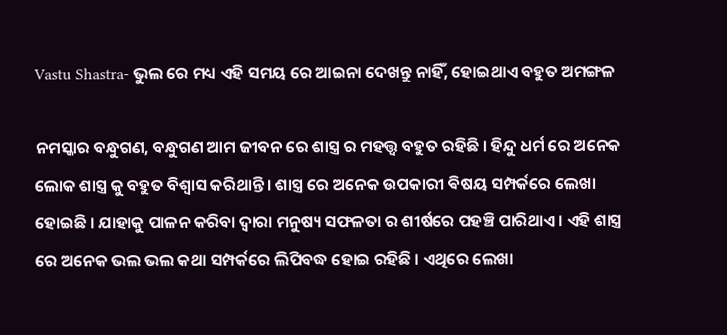Vastu Shastra- ଭୁଲ ରେ ମଧ୍ୟ ଏହି ସମୟ ରେ ଆଇନା ଦେଖନ୍ତୁ ନାହିଁ, ହୋଇଥାଏ ବହୁତ ଅମଙ୍ଗଳ

ନମସ୍କାର ବନ୍ଧୁଗଣ, ବନ୍ଧୁଗଣ ଆମ ଜୀବନ ରେ ଶାସ୍ତ୍ର ର ମହତ୍ତ୍ୱ ବହୁତ ରହିଛି । ହିନ୍ଦୁ ଧର୍ମ ରେ ଅନେକ ଲୋକ ଶାସ୍ତ୍ର କୁ ବହୁତ ବିଶ୍ୱାସ କରିଥାନ୍ତି । ଶାସ୍ତ୍ର ରେ ଅନେକ ଉପକାରୀ ଵିଷୟ ସମ୍ପର୍କରେ ଲେଖା ହୋଇଛି । ଯାହାକୁ ପାଳନ କରିବା ଦ୍ୱାରା ମନୁଷ୍ୟ ସଫଳତା ର ଶୀର୍ଷରେ ପହଞ୍ଚି ପାରିଥାଏ । ଏହି ଶାସ୍ତ୍ର ରେ ଅନେକ ଭଲ ଭଲ କଥା ସମ୍ପର୍କରେ ଲିପିବଦ୍ଧ ହୋଇ ରହିଛି । ଏଥିରେ ଲେଖା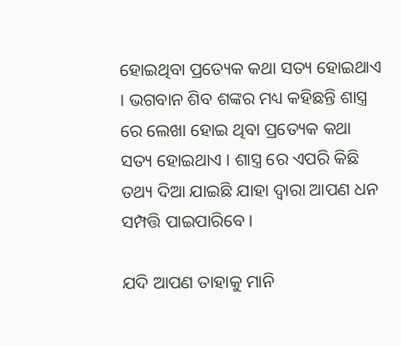ହୋଇଥିବା ପ୍ରତ୍ୟେକ କଥା ସତ୍ୟ ହୋଇଥାଏ । ଭଗବାନ ଶିବ ଶଙ୍କର ମଧ୍ୟ କହିଛନ୍ତି ଶାସ୍ତ୍ର ରେ ଲେଖା ହୋଇ ଥିବା ପ୍ରତ୍ୟେକ କଥା ସତ୍ୟ ହୋଇଥାଏ । ଶାସ୍ତ୍ର ରେ ଏପରି କିଛି ତଥ୍ୟ ଦିଆ ଯାଇଛି ଯାହା ଦ୍ୱାରା ଆପଣ ଧନ ସମ୍ପତ୍ତି ପାଇପାରିବେ ।

ଯଦି ଆପଣ ତାହାକୁ ମାନି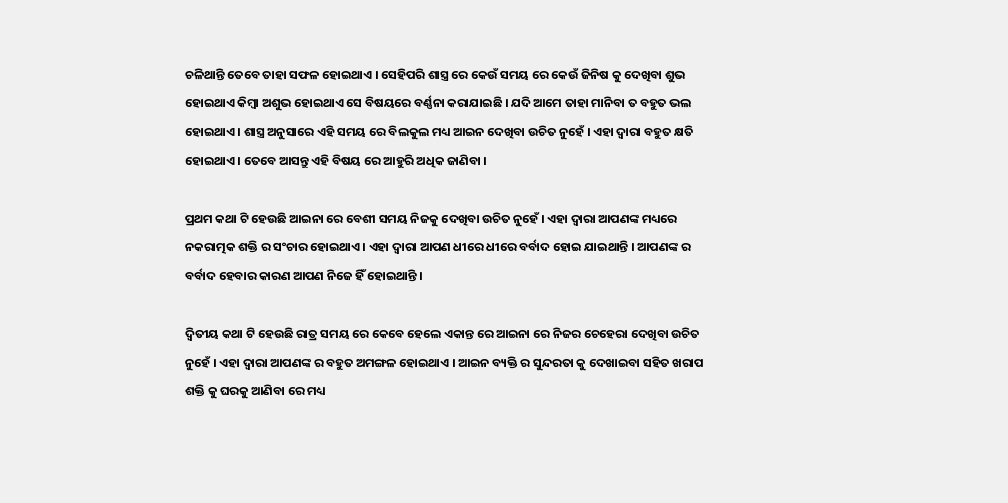ଚଳିଥାନ୍ତି ତେବେ ତାହା ସଫଳ ହୋଇଥାଏ । ସେହିପରି ଶାସ୍ତ୍ର ରେ କେଉଁ ସମୟ ରେ କେଉଁ ଜିନିଷ କୁ ଦେଖିବା ଶୁଭ ହୋଇଥାଏ କିମ୍ବା ଅଶୁଭ ହୋଇଥାଏ ସେ ବିଷୟରେ ବର୍ଣ୍ଣନା କରାଯାଇଛି । ଯଦି ଆମେ ତାହା ମାନିବା ତ ବହୁତ ଭଲ ହୋଇଥାଏ । ଶାସ୍ତ୍ର ଅନୁସାରେ ଏହି ସମୟ ରେ ବିଲକୁଲ ମଧ୍ୟ ଆଇନ ଦେଖିବା ଉଚିତ ନୁହେଁ । ଏହା ଦ୍ୱାରା ବହୁତ କ୍ଷତି ହୋଇଥାଏ । ତେବେ ଆସନ୍ତୁ ଏହି ବିଷୟ ରେ ଆହୁରି ଅଧିକ ଜାଣିବା ।

ପ୍ରଥମ କଥା ଟି ହେଉଛି ଆଇନା ରେ ବେଶୀ ସମୟ ନିଜକୁ ଦେଖିବା ଉଚିତ ନୁହେଁ । ଏହା ଦ୍ବାରା ଆପଣଙ୍କ ମଧ୍ୟରେ ନକରାତ୍ମକ ଶକ୍ତି ର ସଂଚାର ହୋଇଥାଏ । ଏହା ଦ୍ବାରା ଆପଣ ଧୀରେ ଧୀରେ ବର୍ବାଦ ହୋଇ ଯାଇଥାନ୍ତି । ଆପଣଙ୍କ ର ବର୍ବାଦ ହେବାର କାରଣ ଆପଣ ନିଜେ ହିଁ ହୋଇଥାନ୍ତି ।

ଦ୍ଵିତୀୟ କଥା ଟି ହେଉଛି ରାତ୍ର ସମୟ ରେ କେବେ ହେଲେ ଏକାନ୍ତ ରେ ଆଇନା ରେ ନିଜର ଚେହେରା ଦେଖିବା ଉଚିତ ନୁହେଁ । ଏହା ଦ୍ବାରା ଆପଣଙ୍କ ର ବହୁତ ଅମଙ୍ଗଳ ହୋଇଥାଏ । ଆଇନ ବ୍ୟକ୍ତି ର ସୁନ୍ଦରତା କୁ ଦେଖାଇବା ସହିତ ଖରାପ ଶକ୍ତି କୁ ଘରକୁ ଆଣିବା ରେ ମଧ୍ୟ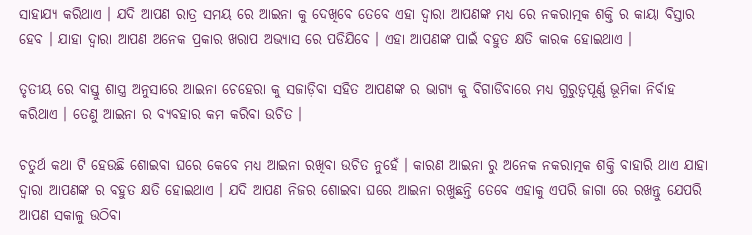ସାହାଯ୍ୟ କରିଥାଏ । ଯଦି ଆପଣ ରାତ୍ର ସମୟ ରେ ଆଇନା କୁ ଦେଖିବେ ତେବେ ଏହା ଦ୍ବାରା ଆପଣଙ୍କ ମଧ୍ୟ ରେ ନକରାତ୍ମକ ଶକ୍ତି ର କାୟା ବିସ୍ତାର ହେବ । ଯାହା ଦ୍ୱାରା ଆପଣ ଅନେକ ପ୍ରକାର ଖରାପ ଅଭ୍ୟାସ ରେ ପଡିଯିବେ । ଏହା ଆପଣଙ୍କ ପାଇଁ ବହୁତ କ୍ଷତି କାରକ ହୋଇଥାଏ ।

ତୃତୀୟ ରେ ବାସ୍ତୁ ଶାସ୍ତ୍ର ଅନୁସାରେ ଆଇନା ଚେହେରା କୁ ସଜାଡ଼ିବା ସହିତ ଆପଣଙ୍କ ର ଭାଗ୍ୟ କୁ ବିଗାଡିବାରେ ମଧ୍ୟ ଗୁରୁତ୍ୱପୂର୍ଣ୍ଣ ଭୂମିକା ନିର୍ବାହ କରିଥାଏ । ତେଣୁ ଆଇନା ର ବ୍ୟବହାର କମ କରିବା ଉଚିତ ।

ଚତୁର୍ଥ କଥା ଟି ହେଉଛି ଶୋଇବା ଘରେ କେବେ ମଧ୍ୟ ଆଇନା ରଖିବା ଉଚିତ ନୁହେଁ । କାରଣ ଆଇନା ରୁ ଅନେକ ନକରାତ୍ମକ ଶକ୍ତି ବାହାରି ଥାଏ ଯାହା ଦ୍ୱାରା ଆପଣଙ୍କ ର ବହୁତ କ୍ଷତି ହୋଇଥାଏ । ଯଦି ଆପଣ ନିଜର ଶୋଇବା ଘରେ ଆଇନା ରଖୁଛନ୍ତି ତେବେ ଏହାକୁ ଏପରି ଜାଗା ରେ ରଖନ୍ତୁ ଯେପରି ଆପଣ ସକାଳୁ ଉଠିବା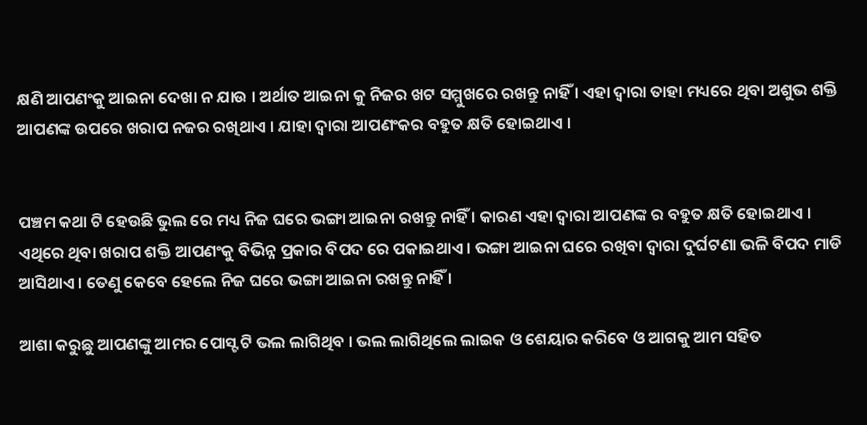କ୍ଷଣି ଆପଣଂକୁ ଆଇନା ଦେଖା ନ ଯାଉ । ଅର୍ଥାତ ଆଇନା କୁ ନିଜର ଖଟ ସମ୍ମୁଖରେ ରଖନ୍ତୁ ନାହିଁ । ଏହା ଦ୍ଵାରା ତାହା ମଧ୍ୟରେ ଥିବା ଅଶୁଭ ଶକ୍ତି ଆପଣଙ୍କ ଉପରେ ଖରାପ ନଜର ରଖିଥାଏ । ଯାହା ଦ୍ୱାରା ଆପଣଂକର ବହୁତ କ୍ଷତି ହୋଇଥାଏ ।


ପଞ୍ଚମ କଥା ଟି ହେଉଛି ଭୁଲ ରେ ମଧ୍ୟ ନିଜ ଘରେ ଭଙ୍ଗା ଆଇନା ରଖନ୍ତୁ ନାହିଁ । କାରଣ ଏହା ଦ୍ବାରା ଆପଣଙ୍କ ର ବହୁତ କ୍ଷତି ହୋଇଥାଏ । ଏଥିରେ ଥିବା ଖରାପ ଶକ୍ତି ଆପଣଂକୁ ବିଭିନ୍ନ ପ୍ରକାର ବିପଦ ରେ ପକାଇଥାଏ । ଭଙ୍ଗା ଆଇନା ଘରେ ରଖିବା ଦ୍ୱାରା ଦୁର୍ଘଟଣା ଭଳି ବିପଦ ମାଡି ଆସିଥାଏ । ତେଣୁ କେବେ ହେଲେ ନିଜ ଘରେ ଭଙ୍ଗା ଆଇନା ରଖନ୍ତୁ ନାହିଁ ।

ଆଶା କରୁଛୁ ଆପଣଙ୍କୁ ଆମର ପୋସ୍ଟ ଟି ଭଲ ଲାଗିଥିବ । ଭଲ ଲାଗିଥିଲେ ଲାଇକ ଓ ଶେୟାର କରିବେ ଓ ଆଗକୁ ଆମ ସହିତ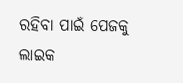ରହିବା ପାଇଁ ପେଜକୁ ଲାଇକ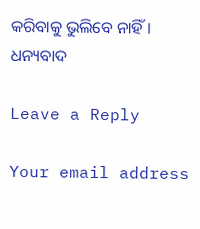କରିବାକୁ ଭୁଲିବେ ନାହିଁ । ଧନ୍ୟବାଦ

Leave a Reply

Your email address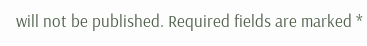will not be published. Required fields are marked *